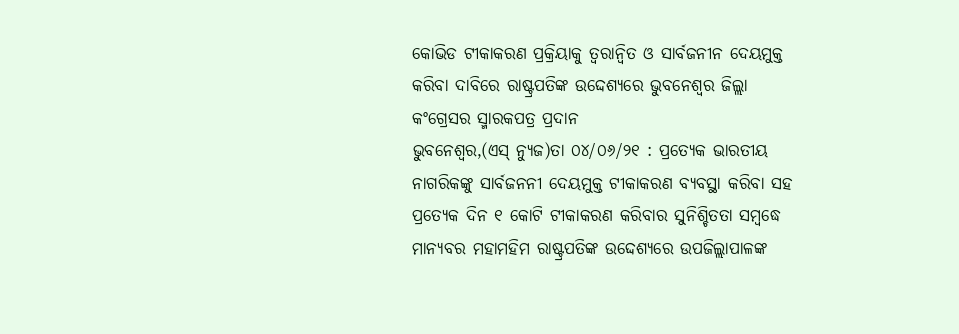କୋଭିଡ ଟୀକାକରଣ ପ୍ରକ୍ରିୟାକୁ ତ୍ୱରାନ୍ୱିତ ଓ ସାର୍ବଜନୀନ ଦେୟମୁକ୍ତ କରିବା ଦାବିରେ ରାଷ୍ଟ୍ରପତିଙ୍କ ଉଦ୍ଦେଶ୍ୟରେ ଭୁବନେଶ୍ୱର ଜିଲ୍ଲା କଂଗ୍ରେସର ସ୍ମାରକପତ୍ର ପ୍ରଦାନ
ଭୁବନେଶ୍ୱର,(ଏସ୍ ନ୍ୟୁଜ)ତା ୦୪/୦୬/୨୧ : ପ୍ରତ୍ୟେକ ଭାରତୀୟ ନାଗରିକଙ୍କୁ ସାର୍ବଜନନୀ ଦେୟମୁକ୍ତ ଟୀକାକରଣ ବ୍ୟବସ୍ଥା କରିବା ସହ ପ୍ରତ୍ୟେକ ଦିନ ୧ କୋଟି ଟୀକାକରଣ କରିବାର ସୁନିଶ୍ଚିତତା ସମ୍ବଦ୍ଧେ ମାନ୍ୟବର ମହାମହିମ ରାଷ୍ଟ୍ରପତିଙ୍କ ଉଦ୍ଦେଶ୍ୟରେ ଉପଜିଲ୍ଲାପାଳଙ୍କ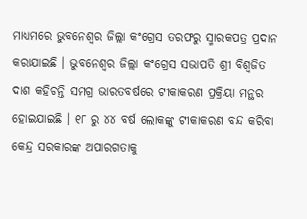ମାଧ୍ୟମରେ ଭୁବନେଶ୍ୱର ଜିଲ୍ଲା କଂଗ୍ରେସ ତରଫରୁ ସ୍ମାରକପତ୍ର ପ୍ରଦାନ କରାଯାଇଛି । ଭୁବନେଶ୍ୱର ଜିଲ୍ଲା କଂଗ୍ରେସ ସଭାପତି ଶ୍ରୀ ବିଶ୍ୱଜିତ ଦାଶ କହିଚନ୍ତି ସମଗ୍ର ଭାରତବର୍ଷରେ ଟୀକାକରଣ ପ୍ରକ୍ରିୟା ମନ୍ଥର ହୋଇଯାଇଛି । ୧୮ ରୁ ୪୪ ବର୍ଷ ଲୋକଙ୍କୁ ଟୀକାକରଣ ବନ୍ଦ କରିବା କେନ୍ଦ୍ର ସରକାରଙ୍କ ଅପାରଗତାକୁ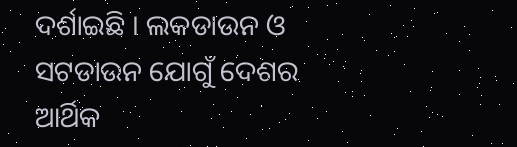ଦର୍ଶାଇଛି । ଲକଡାଉନ ଓ ସଟଡାଉନ ଯୋଗୁଁ ଦେଶର ଆର୍ଥିକ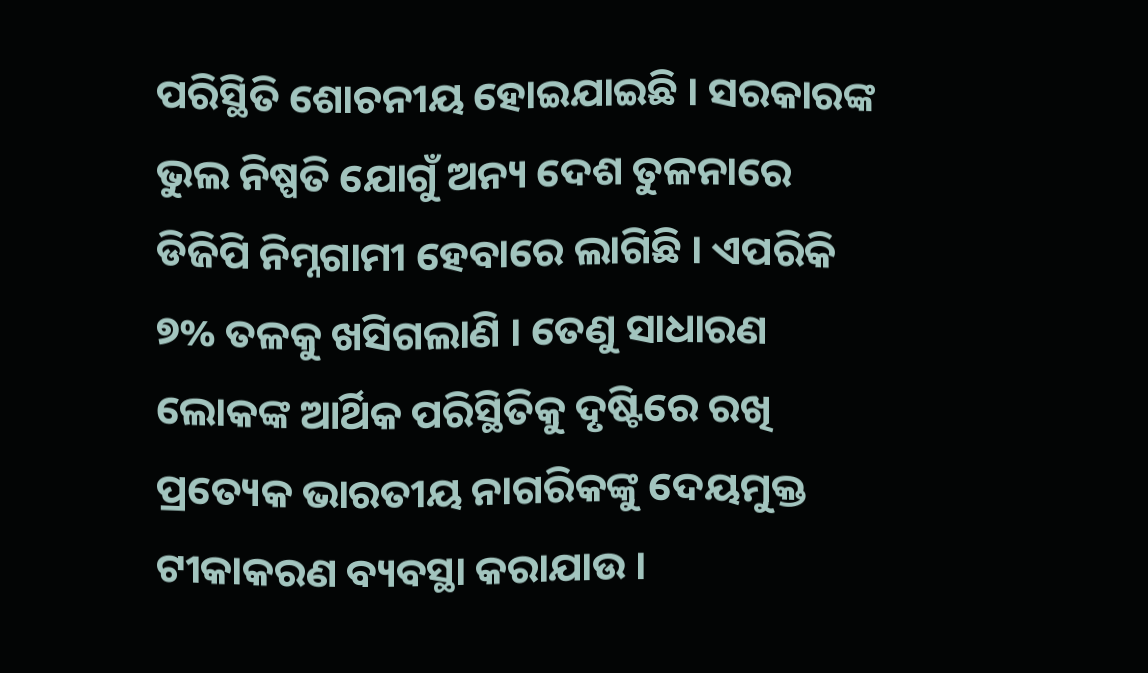ପରିସ୍ଥିତି ଶୋଚନୀୟ ହୋଇଯାଇଛି । ସରକାରଙ୍କ ଭୁଲ ନିଷ୍ପତି ଯୋଗୁଁ ଅନ୍ୟ ଦେଶ ତୁଳନାରେ ଡିଜିପି ନିମ୍ନଗାମୀ ହେବାରେ ଲାଗିଛି । ଏପରିକି ୭% ତଳକୁ ଖସିଗଲାଣି । ତେଣୁ ସାଧାରଣ ଲୋକଙ୍କ ଆର୍ଥିକ ପରିସ୍ଥିତିକୁ ଦୃଷ୍ଟିରେ ରଖି ପ୍ରତ୍ୟେକ ଭାରତୀୟ ନାଗରିକଙ୍କୁ ଦେୟମୁକ୍ତ ଟୀକାକରଣ ବ୍ୟବସ୍ଥା କରାଯାଉ ।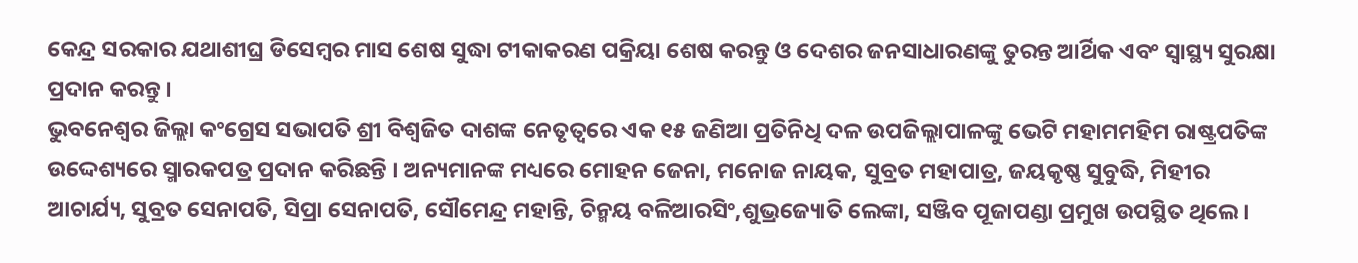କେନ୍ଦ୍ର ସରକାର ଯଥାଶୀଘ୍ର ଡିସେମ୍ବର ମାସ ଶେଷ ସୁଦ୍ଧା ଟୀକାକରଣ ପକ୍ରିୟା ଶେଷ କରନ୍ତୁ ଓ ଦେଶର ଜନସାଧାରଣଙ୍କୁ ତୁରନ୍ତ ଆର୍ଥିକ ଏବଂ ସ୍ୱାସ୍ଥ୍ୟ ସୁରକ୍ଷା ପ୍ରଦାନ କରନ୍ତୁ ।
ଭୁବନେଶ୍ୱର ଜିଲ୍ଲା କଂଗ୍ରେସ ସଭାପତି ଶ୍ରୀ ବିଶ୍ୱଜିତ ଦାଶଙ୍କ ନେତୃତ୍ୱରେ ଏକ ୧୫ ଜଣିଆ ପ୍ରତିନିଧି ଦଳ ଉପଜିଲ୍ଲାପାଳଙ୍କୁ ଭେଟି ମହାମମହିମ ରାଷ୍ଟ୍ରପତିଙ୍କ ଉଦ୍ଦେଶ୍ୟରେ ସ୍ମାରକପତ୍ର ପ୍ରଦାନ କରିଛନ୍ତି । ଅନ୍ୟମାନଙ୍କ ମଧ୍ୟରେ ମୋହନ ଜେନା, ମନୋଜ ନାୟକ, ସୁବ୍ରତ ମହାପାତ୍ର, ଜୟକୃଷ୍ଣ ସୁବୁଦ୍ଧି, ମିହୀର ଆଚାର୍ଯ୍ୟ, ସୁବ୍ରତ ସେନାପତି, ସିପ୍ରା ସେନାପତି, ସୌମେନ୍ଦ୍ର ମହାନ୍ତି, ଚିନ୍ମୟ ବଳିଆରସିଂ,ଶୁଭ୍ରଜ୍ୟୋତି ଲେଙ୍କା, ସଞ୍ଜିବ ପୂଜାପଣ୍ଡା ପ୍ରମୁଖ ଉପସ୍ଥିତ ଥିଲେ ।